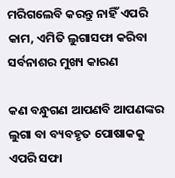ମରିଗଲେବି କରନ୍ତୁ ନାହିଁ ଏପରି କାମ, ଏମିତି ଲୁଗାସଫା କରିବା ସର୍ବନାଶର ମୁଖ୍ୟ କାରଣ

କଣ ବନ୍ଧୁଗଣ ଆପଣବି ଆପଣଙ୍କର ଲୁଗା ବା ବ୍ୟବହୃତ ପୋଷାକକୁ ଏପରି ସଫା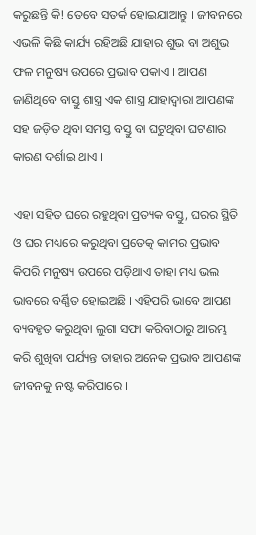କରୁଛନ୍ତି କି! ତେବେ ସତର୍କ ହୋଇଯାଆନ୍ତୁ । ଜୀବନରେ ଏଭଳି କିଛି କାର୍ଯ୍ୟ ରହିଅଛି ଯାହାର ଶୁଭ ବା ଅଶୁଭ ଫଳ ମନୁଷ୍ୟ ଉପରେ ପ୍ରଭାବ ପକାଏ । ଆପଣ ଜାଣିଥିବେ ବାସ୍ତୁ ଶାସ୍ତ୍ର ଏକ ଶାସ୍ତ୍ର ଯାହାଦ୍ଵାରା ଆପଣଙ୍କ ସହ ଜଡ଼ିତ ଥିବା ସମସ୍ତ ବସ୍ତୁ ବା ଘଟୁଥିବା ଘଟଣାର କାରଣ ଦର୍ଶାଇ ଥାଏ ।

ଏହା ସହିତ ଘରେ ରହୁଥିବା ପ୍ରତ୍ୟକ ବସ୍ତୁ, ଘରର ସ୍ଥିତି ଓ ଘର ମଧ୍ୟରେ କରୁଥିବା ପ୍ରତେତ୍କ କାମର ପ୍ରଭାବ କିପରି ମନୁଷ୍ୟ ଉପରେ ପଡ଼ିଥାଏ ତାହା ମଧ୍ୟ ଭଲ ଭାବରେ ବର୍ଣ୍ଣିତ ହୋଇଅଛି । ଏହିପରି ଭାବେ ଆପଣ ବ୍ୟବହୃତ କରୁଥିବା ଲୁଗା ସଫା କରିବାଠାରୁ ଆରମ୍ଭ କରି ଶୁଖିବା ପର୍ଯ୍ୟନ୍ତ ତାହାର ଅନେକ ପ୍ରଭାବ ଆପଣଙ୍କ ଜୀବନକୁ ନଷ୍ଟ କରିପାରେ ।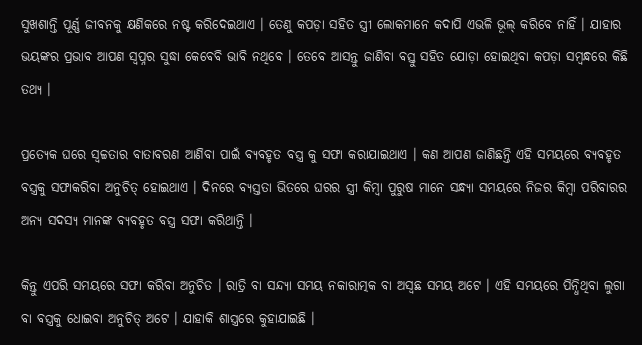ସୁଖଶାନ୍ତି ପୂର୍ଣ୍ଣ ଜୀବନକୁ କ୍ଷଣିକରେ ନଷ୍ଟ କରିଦେଇଥାଏ । ତେଣୁ କପଡ଼ା ସହିତ ସ୍ତ୍ରୀ ଲୋକମାନେ କଦାପି ଏଭଳି ଭୂଲ୍ କରିବେ ନାହିଁ । ଯାହାର ଭୟଙ୍କର ପ୍ରଭାବ ଆପଣ ସ୍ୱପ୍ନର ସୁଦ୍ଧା କେବେବି ଭାବି ନଥିବେ । ତେବେ ଆସନ୍ତୁ ଜାଣିବା ବସ୍ତୁ ସହିତ ଯୋଡ଼ା ହୋଇଥିବା କପଡ଼ା ସମ୍ବନ୍ଧରେ କିଛି ତଥ୍ୟ ।

ପ୍ରତ୍ୟେକ ଘରେ ସ୍ଵଚ୍ଚତାର ବାତାବରଣ ଆଣିବା ପାଇଁ ବ୍ୟବହୃତ ବସ୍ତ୍ର କୁ ସଫା କରାଯାଇଥାଏ । କଣ ଆପଣ ଜାଣିଛନ୍ତି ଏହି ସମୟରେ ବ୍ୟବହୃତ ବସ୍ତ୍ରକୁ ସଫାକରିବା ଅନୁଚିତ୍ ହୋଇଥାଏ । ଦିନରେ ବ୍ୟସ୍ତତା ଭିତରେ ଘରର ସ୍ତ୍ରୀ କିମ୍ବା ପୁରୁଷ ମାନେ ସନ୍ଧ୍ୟା ସମୟରେ ନିଜର କିମ୍ବା ପରିବାରର ଅନ୍ୟ ସଦସ୍ୟ ମାନଙ୍କ ବ୍ୟବହୃତ ବସ୍ତ୍ର ସଫା କରିଥାନ୍ତି ।

କିନ୍ତୁ ଏପରି ସମୟରେ ସଫା କରିବା ଅନୁଚିତ । ରାତ୍ରି ବା ସନ୍ଦ୍ୟା ସମୟ ନକାରାତ୍ମକ ବା ଅସ୍ଵଛ ସମୟ ଅଟେ । ଏହି ସମୟରେ ପିନ୍ଧିଥିବା ଲୁଗା ବା ବସ୍ତ୍ରକୁ ଧୋଇବା ଅନୁଚିତ୍ ଅଟେ । ଯାହାକି ଶାସ୍ତ୍ରରେ କୁହାଯାଇଛି ।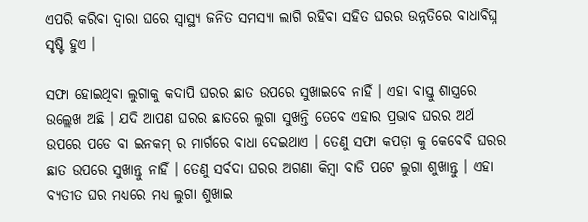ଏପରି କରିବା ଦ୍ବାରା ଘରେ ସ୍ବାସ୍ଥ୍ୟ ଜନିତ ସମସ୍ୟା ଲାଗି ରହିବା ସହିତ ଘରର ଉନ୍ନତିରେ ବାଧାବିଘ୍ନ ସୃଷ୍ଟି ହୁଏ ।

ସଫା ହୋଇଥିବା ଲୁଗାକୁ କଦାପି ଘରର ଛାତ ଉପରେ ସୁଖାଇବେ ନାହିଁ । ଏହା ବାସ୍ତୁ ଶାସ୍ତ୍ରରେ ଉଲ୍ଲେଖ ଅଛି । ଯଦି ଆପଣ ଘରର ଛାତରେ ଲୁଗା ସୁଖନ୍ତି ତେବେ ଏହାର ପ୍ରଭାବ ଘରର ଅର୍ଥ ଉପରେ ପଡେ ବା ଇନକମ୍ ର ମାର୍ଗରେ ବାଧା ଦେଇଥାଏ । ତେଣୁ ସଫା କପଡ଼ା କୁ କେବେବି ଘରର ଛାତ ଉପରେ ସୁଖାନ୍ତୁ ନାହିଁ । ତେଣୁ ସର୍ବଦା ଘରର ଅଗଣା କିମ୍ବା ବାଡି ପଟେ ଲୁଗା ଶୁଖାନ୍ତୁ । ଏହା ବ୍ୟତୀତ ଘର ମଧ୍ୟରେ ମଧ୍ୟ ଲୁଗା ଶୁଖାଇ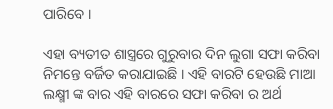ପାରିବେ ।

ଏହା ବ୍ୟତୀତ ଶାସ୍ତ୍ରରେ ଗୁରୁବାର ଦିନ ଲୁଗା ସଫା କରିବା ନିମନ୍ତେ ବର୍ଜିତ କରାଯାଇଛି । ଏହି ବାରଟି ହେଉଛି ମାଆ ଲକ୍ଷ୍ମୀ ଙ୍କ ବାର ଏହି ବାରରେ ସଫା କରିବା ର ଅର୍ଥ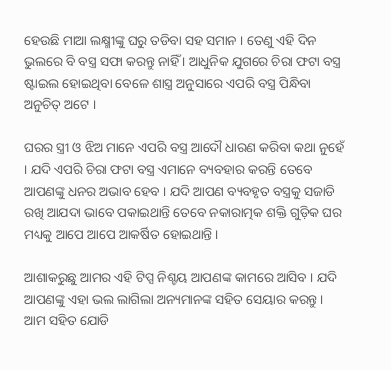ହେଉଛି ମାଆ ଲକ୍ଷ୍ମୀଙ୍କୁ ଘରୁ ତଡିବା ସହ ସମାନ । ତେଣୁ ଏହି ଦିନ ଭୁଲରେ ବି ବସ୍ତ୍ର ସଫା କରନ୍ତୁ ନାହିଁ । ଆଧୁନିକ ଯୁଗରେ ଚିରା ଫଟା ବସ୍ତ୍ର ଷ୍ଟାଇଲ ହୋଇଥିବା ବେଳେ ଶାସ୍ତ୍ର ଅନୁସାରେ ଏପରି ବସ୍ତ୍ର ପିନ୍ଧିବା ଅନୁଚିତ୍ ଅଟେ ।

ଘରର ସ୍ତ୍ରୀ ଓ ଝିଅ ମାନେ ଏପରି ବସ୍ତ୍ର ଆଦୌ ଧାରଣ କରିବା କଥା ନୁହେଁ । ଯଦି ଏପରି ଚିରା ଫଟା ବସ୍ତ୍ର ଏମାନେ ବ୍ୟବହାର କରନ୍ତି ତେବେ ଆପଣଙ୍କୁ ଧନର ଅଭାବ ହେବ । ଯଦି ଆପଣ ବ୍ୟବହୃତ ବସ୍ତ୍ରକୁ ସଜାଡି ରଖି ଆଯଦା ଭାବେ ପକାଇଥାନ୍ତି ତେବେ ନକାରାତ୍ମକ ଶକ୍ତି ଗୁଡ଼ିକ ଘର ମଧ୍ୟକୁ ଆପେ ଆପେ ଆକର୍ଷିତ ହୋଇଥାନ୍ତି ।

ଆଶାକରୁଛୁ ଆମର ଏହି ଟିପ୍ସ ନିଶ୍ଚୟ ଆପଣଙ୍କ କାମରେ ଆସିବ । ଯଦି ଆପଣଙ୍କୁ ଏହା ଭଲ ଲାଗିଲା ଅନ୍ୟମାନଙ୍କ ସହିତ ସେୟାର କରନ୍ତୁ । ଆମ ସହିତ ଯୋଡି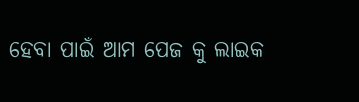ହେବା ପାଇଁ ଆମ ପେଜ କୁ ଲାଇକ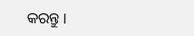କରନ୍ତୁ ।